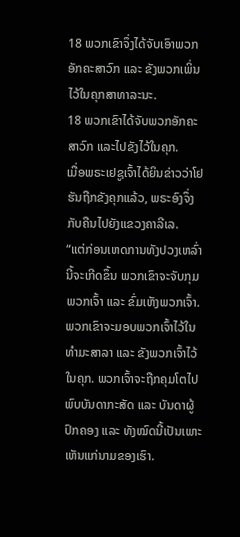18 ພວກເຂົາຈຶ່ງໄດ້ຈັບເອົາພວກອັກຄະສາວົກ ແລະ ຂັງພວກເພິ່ນໄວ້ໃນຄຸກສາທາລະນະ.
18 ພວກເຂົາໄດ້ຈັບພວກອັກຄະສາວົກ ແລະໄປຂັງໄວ້ໃນຄຸກ.
ເມື່ອພຣະເຢຊູເຈົ້າໄດ້ຍິນຂ່າວວ່າໂຢຮັນຖືກຂັງຄຸກແລ້ວ, ພຣະອົງຈຶ່ງກັບຄືນໄປຍັງແຂວງຄາລີເລ.
“ແຕ່ກ່ອນເຫດການທັງປວງເຫລົ່ານີ້ຈະເກີດຂຶ້ນ ພວກເຂົາຈະຈັບກຸມພວກເຈົ້າ ແລະ ຂົ່ມເຫັງພວກເຈົ້າ. ພວກເຂົາຈະມອບພວກເຈົ້າໄວ້ໃນທຳມະສາລາ ແລະ ຂັງພວກເຈົ້າໄວ້ໃນຄຸກ. ພວກເຈົ້າຈະຖືກຄຸມໂຕໄປພົບບັນດາກະສັດ ແລະ ບັນດາຜູ້ປົກຄອງ ແລະ ທັງໝົດນີ້ເປັນເພາະເຫັນແກ່ນາມຂອງເຮົາ.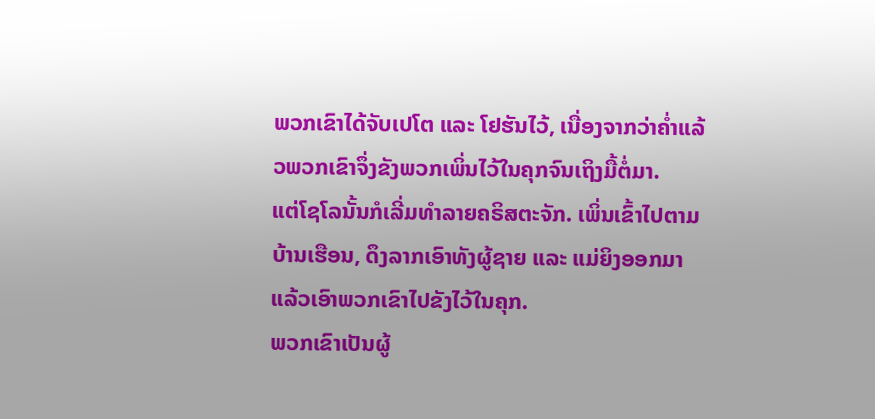ພວກເຂົາໄດ້ຈັບເປໂຕ ແລະ ໂຢຮັນໄວ້, ເນື່ອງຈາກວ່າຄໍ່າແລ້ວພວກເຂົາຈຶ່ງຂັງພວກເພິ່ນໄວ້ໃນຄຸກຈົນເຖິງມື້ຕໍ່ມາ.
ແຕ່ໂຊໂລນັ້ນກໍເລີ່ມທຳລາຍຄຣິສຕະຈັກ. ເພິ່ນເຂົ້າໄປຕາມບ້ານເຮືອນ, ດຶງລາກເອົາທັງຜູ້ຊາຍ ແລະ ແມ່ຍິງອອກມາແລ້ວເອົາພວກເຂົາໄປຂັງໄວ້ໃນຄຸກ.
ພວກເຂົາເປັນຜູ້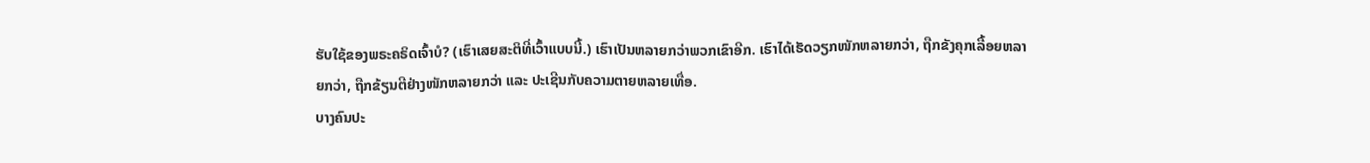ຮັບໃຊ້ຂອງພຣະຄຣິດເຈົ້າບໍ? (ເຮົາເສຍສະຕິທີ່ເວົ້າແບບນີ້.) ເຮົາເປັນຫລາຍກວ່າພວກເຂົາອີກ. ເຮົາໄດ້ເຮັດວຽກໜັກຫລາຍກວ່າ, ຖືກຂັງຄຸກເລື້ອຍຫລາຍກວ່າ, ຖືກຂ້ຽນຕີຢ່າງໜັກຫລາຍກວ່າ ແລະ ປະເຊີນກັບຄວາມຕາຍຫລາຍເທື່ອ.
ບາງຄົນປະ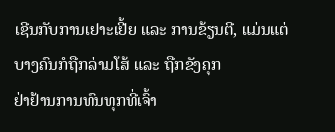ເຊີນກັບການເຢາະເຢີ້ຍ ແລະ ການຂ້ຽນຕີ, ແມ່ນແຕ່ບາງຄົນກໍຖືກລ່າມໂສ້ ແລະ ຖືກຂັງຄຸກ
ຢ່າຢ້ານການທົນທຸກທີ່ເຈົ້າ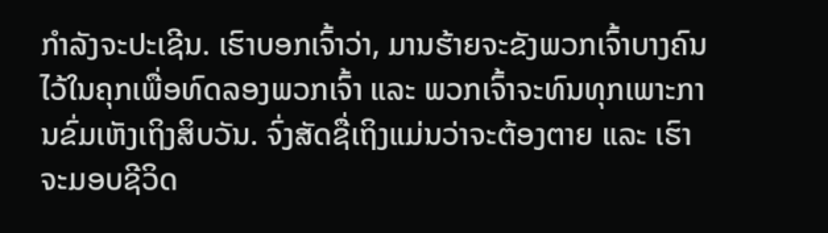ກຳລັງຈະປະເຊີນ. ເຮົາບອກເຈົ້າວ່າ, ມານຮ້າຍຈະຂັງພວກເຈົ້າບາງຄົນໄວ້ໃນຄຸກເພື່ອທົດລອງພວກເຈົ້າ ແລະ ພວກເຈົ້າຈະທົນທຸກເພາະການຂົ່ມເຫັງເຖິງສິບວັນ. ຈົ່ງສັດຊື່ເຖິງແມ່ນວ່າຈະຕ້ອງຕາຍ ແລະ ເຮົາຈະມອບຊີວິດ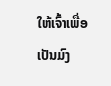ໃຫ້ເຈົ້າເພື່ອເປັນມົງ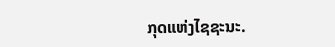ກຸດແຫ່ງໄຊຊະນະ.